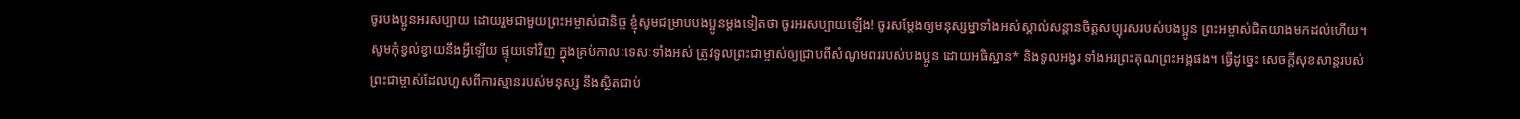ចូរបងប្អូនអរសប្បាយ ដោយរួមជាមួយព្រះអម្ចាស់ជានិច្ច ខ្ញុំសូមជម្រាបបងប្អូនម្ដងទៀតថា ចូរអរសប្បាយឡើង! ចូរសម្តែងឲ្យមនុស្សម្នាទាំងអស់ស្គាល់សន្ដានចិត្តសប្បុរសរបស់បងប្អូន ព្រះអម្ចាស់ជិតយាងមកដល់ហើយ។ សូមកុំខ្វល់ខ្វាយនឹងអ្វីឡើយ ផ្ទុយទៅវិញ ក្នុងគ្រប់កាលៈទេសៈទាំងអស់ ត្រូវទូលព្រះជាម្ចាស់ឲ្យជ្រាបពីសំណូមពររបស់បងប្អូន ដោយអធិស្ឋាន* និងទូលអង្វរ ទាំងអរព្រះគុណព្រះអង្គផង។ ធ្វើដូច្នេះ សេចក្ដីសុខសាន្តរបស់ព្រះជាម្ចាស់ដែលហួសពីការស្មានរបស់មនុស្ស នឹងស្ថិតជាប់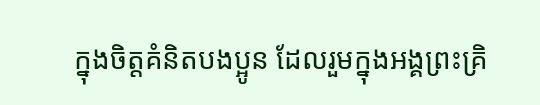ក្នុងចិត្តគំនិតបងប្អូន ដែលរួមក្នុងអង្គព្រះគ្រិ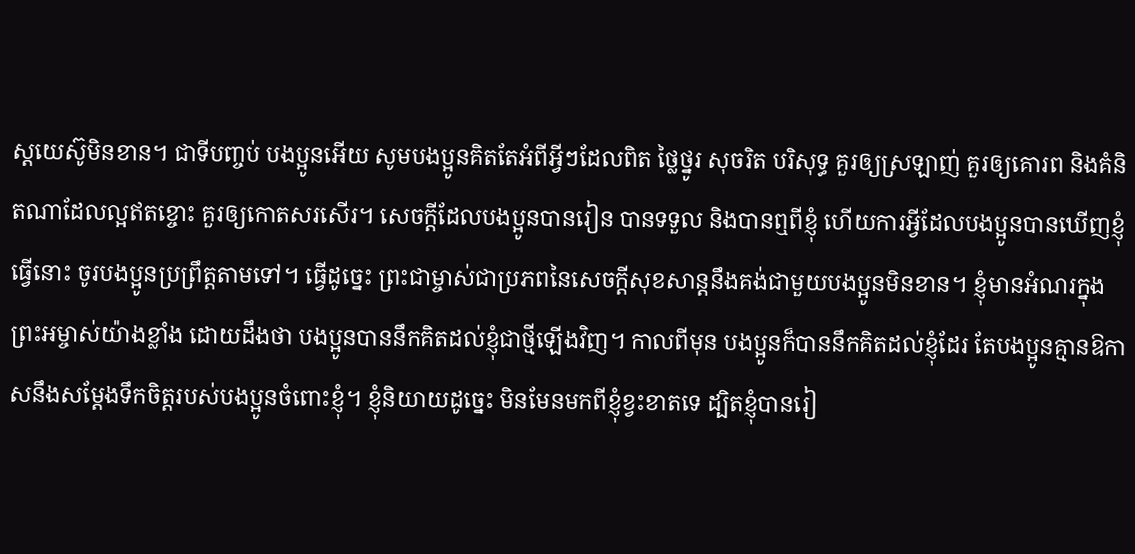ស្តយេស៊ូមិនខាន។ ជាទីបញ្ចប់ បងប្អូនអើយ សូមបងប្អូនគិតតែអំពីអ្វីៗដែលពិត ថ្លៃថ្នូរ សុចរិត បរិសុទ្ធ គួរឲ្យស្រឡាញ់ គួរឲ្យគោរព និងគំនិតណាដែលល្អឥតខ្ចោះ គួរឲ្យកោតសរសើរ។ សេចក្ដីដែលបងប្អូនបានរៀន បានទទួល និងបានឮពីខ្ញុំ ហើយការអ្វីដែលបងប្អូនបានឃើញខ្ញុំធ្វើនោះ ចូរបងប្អូនប្រព្រឹត្តតាមទៅ។ ធ្វើដូច្នេះ ព្រះជាម្ចាស់ជាប្រភពនៃសេចក្ដីសុខសាន្តនឹងគង់ជាមួយបងប្អូនមិនខាន។ ខ្ញុំមានអំណរក្នុងព្រះអម្ចាស់យ៉ាងខ្លាំង ដោយដឹងថា បងប្អូនបាននឹកគិតដល់ខ្ញុំជាថ្មីឡើងវិញ។ កាលពីមុន បងប្អូនក៏បាននឹកគិតដល់ខ្ញុំដែរ តែបងប្អូនគ្មានឱកាសនឹងសម្តែងទឹកចិត្តរបស់បងប្អូនចំពោះខ្ញុំ។ ខ្ញុំនិយាយដូច្នេះ មិនមែនមកពីខ្ញុំខ្វះខាតទេ ដ្បិតខ្ញុំបានរៀ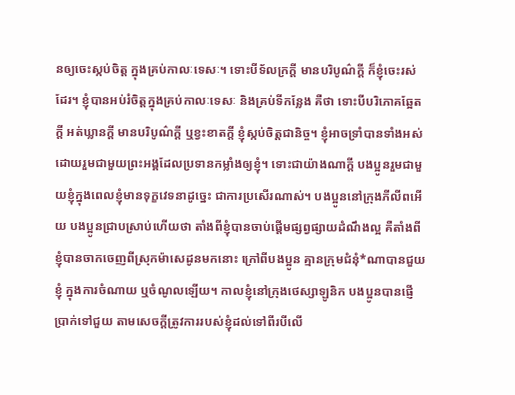នឲ្យចេះស្កប់ចិត្ត ក្នុងគ្រប់កាលៈទេសៈ។ ទោះបីទ័លក្រក្ដី មានបរិបូណ៌ក្ដី ក៏ខ្ញុំចេះរស់ដែរ។ ខ្ញុំបានអប់រំចិត្តក្នុងគ្រប់កាលៈទេសៈ និងគ្រប់ទីកន្លែង គឺថា ទោះបីបរិភោគឆ្អែតក្ដី អត់ឃ្លានក្ដី មានបរិបូណ៌ក្ដី ឬខ្វះខាតក្ដី ខ្ញុំស្កប់ចិត្តជានិច្ច។ ខ្ញុំអាចទ្រាំបានទាំងអស់ ដោយរួមជាមួយព្រះអង្គដែលប្រទានកម្លាំងឲ្យខ្ញុំ។ ទោះជាយ៉ាងណាក្ដី បងប្អូនរួមជាមួយខ្ញុំក្នុងពេលខ្ញុំមានទុក្ខវេទនាដូច្នេះ ជាការប្រសើរណាស់។ បងប្អូននៅក្រុងភីលីពអើយ បងប្អូនជ្រាបស្រាប់ហើយថា តាំងពីខ្ញុំបានចាប់ផ្ដើមផ្សព្វផ្សាយដំណឹងល្អ គឺតាំងពីខ្ញុំបានចាកចេញពីស្រុកម៉ាសេដូនមកនោះ ក្រៅពីបងប្អូន គ្មានក្រុមជំនុំ*ណាបានជួយខ្ញុំ ក្នុងការចំណាយ ឬចំណូលឡើយ។ កាលខ្ញុំនៅក្រុងថេស្សាឡូនិក បងប្អូនបានផ្ញើប្រាក់ទៅជួយ តាមសេចក្ដីត្រូវការរបស់ខ្ញុំដល់ទៅពីរបីលើ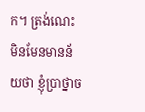ក។ ត្រង់ណេះ មិនមែនមានន័យថា ខ្ញុំប្រាថ្នាច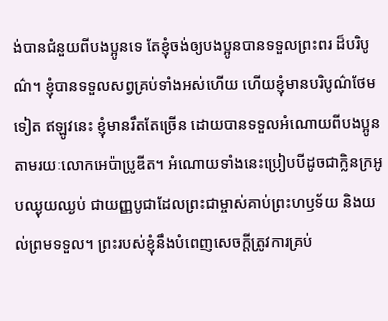ង់បានជំនួយពីបងប្អូនទេ តែខ្ញុំចង់ឲ្យបងប្អូនបានទទួលព្រះពរ ដ៏បរិបូណ៌។ ខ្ញុំបានទទួលសព្វគ្រប់ទាំងអស់ហើយ ហើយខ្ញុំមានបរិបូណ៌ថែមទៀត ឥឡូវនេះ ខ្ញុំមានរឹតតែច្រើន ដោយបានទទួលអំណោយពីបងប្អូន តាមរយៈលោកអេប៉ាប្រូឌីត។ អំណោយទាំងនេះប្រៀបបីដូចជាក្លិនក្រអូបឈ្ងុយឈ្ងប់ ជាយញ្ញបូជាដែលព្រះជាម្ចាស់គាប់ព្រះហឫទ័យ និងយល់ព្រមទទួល។ ព្រះរបស់ខ្ញុំនឹងបំពេញសេចក្ដីត្រូវការគ្រប់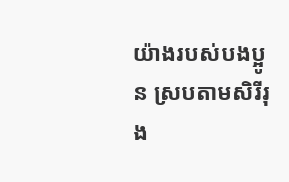យ៉ាងរបស់បងប្អូន ស្របតាមសិរីរុង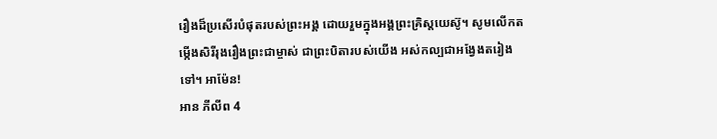រឿងដ៏ប្រសើរបំផុតរបស់ព្រះអង្គ ដោយរួមក្នុងអង្គព្រះគ្រិស្តយេស៊ូ។ សូមលើកតម្កើងសិរីរុងរឿងព្រះជាម្ចាស់ ជាព្រះបិតារបស់យើង អស់កល្បជាអង្វែងតរៀងទៅ។ អាម៉ែន!
អាន ភីលីព 4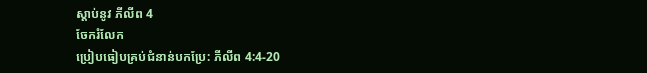ស្ដាប់នូវ ភីលីព 4
ចែករំលែក
ប្រៀបធៀបគ្រប់ជំនាន់បកប្រែ: ភីលីព 4:4-20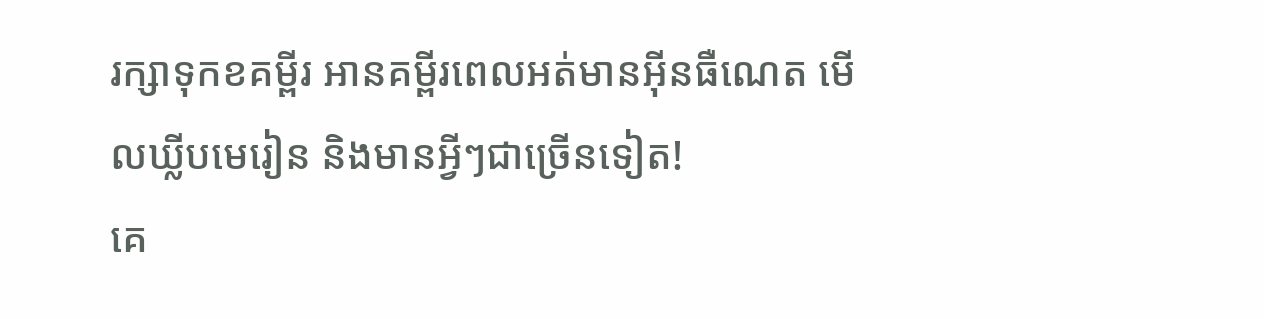រក្សាទុកខគម្ពីរ អានគម្ពីរពេលអត់មានអ៊ីនធឺណេត មើលឃ្លីបមេរៀន និងមានអ្វីៗជាច្រើនទៀត!
គេ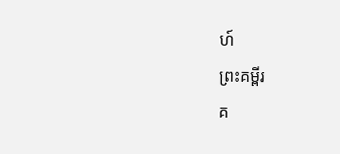ហ៍
ព្រះគម្ពីរ
គ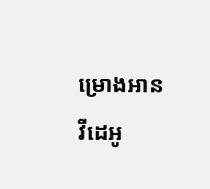ម្រោងអាន
វីដេអូ